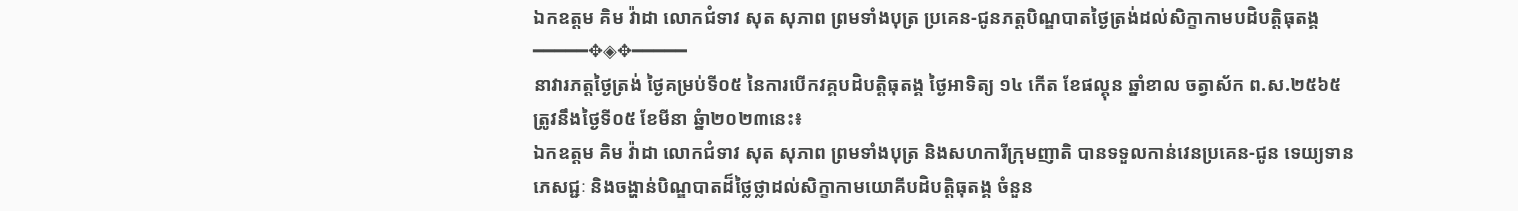ឯកឧត្តម គិម វ៉ាដា លោកជំទាវ សុត សុភាព ព្រមទាំងបុត្រ ប្រគេន-ជូនភត្តបិណ្ឌបាតថ្ងៃត្រង់ដល់សិក្ខាកាមបដិបត្តិធុតង្គ
━━━━━✥◈✥━━━━━
នាវារភត្តថ្ងៃត្រង់ ថ្ងៃគម្រប់ទី០៥ នៃការបើកវគ្គបដិបត្តិធុតង្គ ថ្ងៃអាទិត្យ ១៤ កើត ខែផល្គុន ឆ្នាំខាល ចត្វាស័ក ព.ស.២៥៦៥ ត្រូវនឹងថ្ងៃទី០៥ ខែមីនា ឆ្នំា២០២៣នេះ៖
ឯកឧត្តម គិម វ៉ាដា លោកជំទាវ សុត សុភាព ព្រមទាំងបុត្រ និងសហការីក្រុមញាតិ បានទទួលកាន់វេនប្រគេន-ជូន ទេយ្យទាន ភេសជ្ជៈ និងចង្ហាន់បិណ្ឌបាតដ៏ថ្លៃថ្លាដល់សិក្ខាកាមយោគីបដិបត្តិធុតង្គ ចំនួន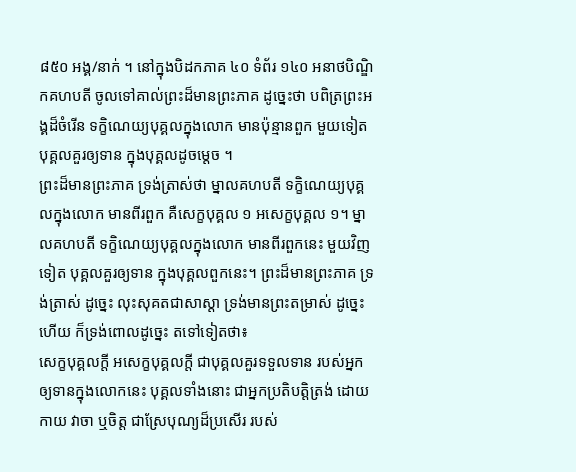៨៥០ អង្គ/នាក់ ។ នៅក្នុងបិដកភាគ ៤០ ទំព័រ ១៤០ អនាថបិណ្ឌិកគហបតី ចូលទៅគាល់ព្រះដ៏មានព្រះភាគ ដូច្នេះថា បពិត្រព្រះអង្គដ៏ចំរើន ទកិ្ខណេយ្យបុគ្គលក្នុងលោក មានប៉ុន្មានពួក មួយទៀត បុគ្គលគួរឲ្យទាន ក្នុងបុគ្គលដូចម្តេច ។
ព្រះដ៏មានព្រះភាគ ទ្រង់ត្រាស់ថា ម្នាលគហបតី ទក្ខិណេយ្យបុគ្គលក្នុងលោក មានពីរពួក គឺសេក្ខបុគ្គល ១ អសេក្ខបុគ្គល ១។ ម្នាលគហបតី ទក្ខិណេយ្យបុគ្គលក្នុងលោក មានពីរពួកនេះ មួយវិញទៀត បុគ្គលគួរឲ្យទាន ក្នុងបុគ្គលពួកនេះ។ ព្រះដ៏មានព្រះភាគ ទ្រង់ត្រាស់ ដូច្នេះ លុះសុគតជាសាស្តា ទ្រង់មានព្រះតម្រាស់ ដូច្នេះហើយ ក៏ទ្រង់ពោលដូច្នេះ តទៅទៀតថា៖
សេក្ខបុគ្គលកី្ត អសេក្ខបុគ្គលកី្ត ជាបុគ្គលគួរទទួលទាន របស់អ្នកឲ្យទានក្នុងលោកនេះ បុគ្គលទាំងនោះ ជាអ្នកប្រតិបត្តិត្រង់ ដោយកាយ វាចា ឬចិត្ត ជាស្រែបុណ្យដ៏ប្រសើរ របស់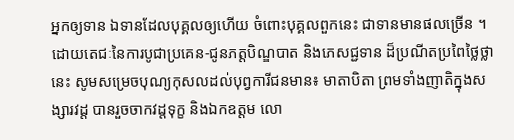អ្នកឲ្យទាន ឯទានដែលបុគ្គលឲ្យហើយ ចំពោះបុគ្គលពួកនេះ ជាទានមានផលច្រើន ។
ដោយតេជៈនៃការបូជាប្រគេន-ជូនភត្តបិណ្ឌបាត និងភេសជ្ជទាន ដ៏ប្រណីតប្រពៃថ្លៃថ្លានេះ សូមសម្រេចបុណ្យកុសលដល់បុព្វការីជនមាន៖ មាតាបិតា ព្រមទាំងញាតិក្នុងសង្សារវដ្ត បានរួចចាកវដ្តទុក្ខ និងឯកឧត្តម លោ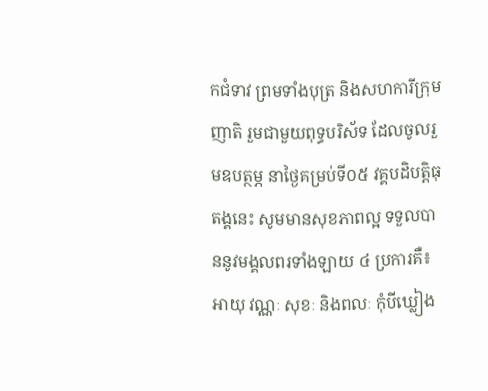កជំទាវ ព្រមទាំងបុត្រ និងសហការីក្រុមញាតិ រួមជាមួយពុទ្ធបរិស័ទ ដែលចូលរួមឧបត្ថម្ភ នាថ្ងៃគម្រប់ទី០៥ វគ្គបដិបត្តិធុតង្គនេះ សូមមានសុខភាពល្អ ទទួលបាននូវមង្គលពរទាំងឡាយ ៤ ប្រការគឺ៖ អាយុ វណ្ណៈ សុខៈ និងពលៈ កុំបីឃ្លៀង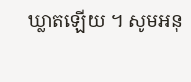ឃ្លាតឡើយ ។ សូមអនុ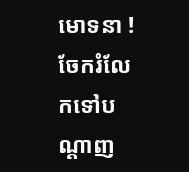មោទនា !
ចែករំលែកទៅបណ្ដាញ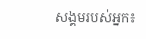សង្គមរបស់អ្នក៖